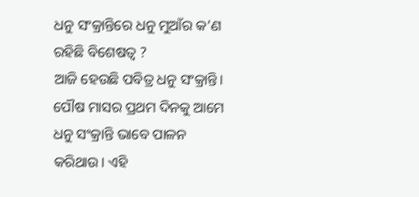ଧନୁ ସଂକ୍ରାନ୍ତିରେ ଧନୁ ମୁଆଁର କ’ଣ ରହିଛି ବିଶେଷତ୍ୱ ?
ଆଜି ହେଉଛି ପବିତ୍ର ଧନୁ ସଂକ୍ରାନ୍ତି। ପୌଷ ମାସର ପ୍ରଥମ ଦିନକୁ ଆମେ ଧନୁ ସଂକ୍ରାନ୍ତି ଭାବେ ପାଳନ କରିଥାଉ। ଏହି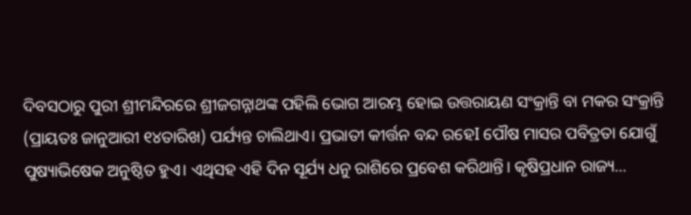ଦିବସଠାରୁ ପୁରୀ ଶ୍ରୀମନ୍ଦିରରେ ଶ୍ରୀଜଗନ୍ନାଥଙ୍କ ପହିଲି ଭୋଗ ଆରମ୍ଭ ହୋଇ ଉତ୍ତରାୟଣ ସଂକ୍ରାନ୍ତି ବା ମକର ସଂକ୍ରାନ୍ତି (ପ୍ରାୟତଃ ଜାନୁଆରୀ ୧୪ତାରିଖ) ପର୍ଯ୍ୟନ୍ତ ଚାଲିଥାଏ। ପ୍ରଭାତୀ କୀର୍ତ୍ତନ ବନ୍ଦ ରହେI ପୌଷ ମାସର ପବିତ୍ରତା ଯୋଗୁଁ ପୁଷ୍ୟାଭିଷେକ ଅନୁଷ୍ଠିତ ହୁଏ। ଏଥିସହ ଏହି ଦିନ ସୂର୍ଯ୍ୟ ଧନୁ ରାଶିରେ ପ୍ରବେଶ କରିଥାନ୍ତି। କୃଷିପ୍ରଧାନ ରାଜ୍ୟ…